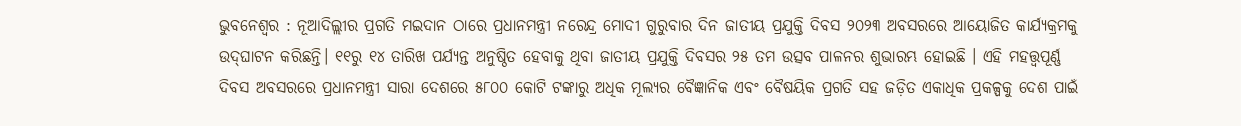ଭୁବନେଶ୍ବର : ନୂଆଦିଲ୍ଲୀର ପ୍ରଗତି ମଇଦାନ ଠାରେ ପ୍ରଧାନମନ୍ତ୍ରୀ ନରେନ୍ଦ୍ର ମୋଦୀ ଗୁରୁବାର ଦିନ ଜାତୀୟ ପ୍ରଯୁକ୍ତି ଦିବସ ୨୦୨୩ ଅବସରରେ ଆୟୋଜିତ କାର୍ଯ୍ୟକ୍ରମକୁ ଉଦ୍‌ଘାଟନ କରିଛନ୍ତି। ୧୧ରୁ ୧୪ ତାରିଖ ପର୍ଯ୍ୟନ୍ତ ଅନୁଷ୍ଠିତ ହେବାକୁ ଥିବା ଜାତୀୟ ପ୍ରଯୁକ୍ତି ଦିବସର ୨୫ ତମ ଉତ୍ସବ ପାଳନର ଶୁଭାରମ୍ଭ ହୋଇଛି । ଏହି ମହତ୍ତ୍ୱପୂର୍ଣ୍ଣ ଦିବସ ଅବସରରେ ପ୍ରଧାନମନ୍ତ୍ରୀ ସାରା ଦେଶରେ ୫୮୦୦ କୋଟି ଟଙ୍କାରୁ ଅଧିକ ମୂଲ୍ୟର ବୈଜ୍ଞାନିକ ଏବଂ ବୈଷୟିକ ପ୍ରଗତି ସହ ଜଡ଼ିତ ଏକାଧିକ ପ୍ରକଳ୍ପକୁ ଦେଶ ପାଇଁ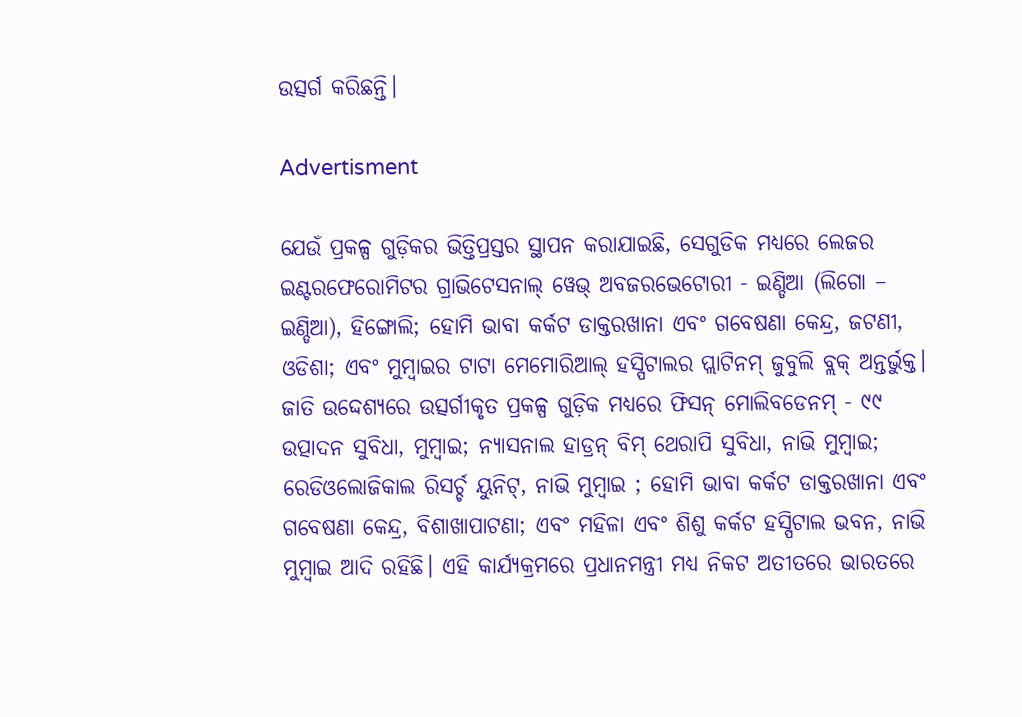ଉତ୍ସର୍ଗ କରିଛନ୍ତି।

Advertisment

ଯେଉଁ ପ୍ରକଳ୍ପ ଗୁଡ଼ିକର ଭିତ୍ତିପ୍ରସ୍ତର ସ୍ଥାପନ କରାଯାଇଛି, ସେଗୁଡିକ ମଧ୍ୟରେ ଲେଜର ଇଣ୍ଟରଫେରୋମିଟର ଗ୍ରାଭିଟେସନାଲ୍ ୱେଭ୍ ଅବଜରଭେଟୋରୀ - ଇଣ୍ଡିଆ (ଲିଗୋ – ଇଣ୍ଡିଆ), ହିଙ୍ଗୋଲି; ହୋମି ଭାବା କର୍କଟ ଡାକ୍ତରଖାନା ଏବଂ ଗବେଷଣା କେନ୍ଦ୍ର, ଜଟଣୀ, ଓଡିଶା; ଏବଂ ମୁମ୍ବାଇର ଟାଟା ମେମୋରିଆଲ୍ ହସ୍ପିଟାଲର ପ୍ଲାଟିନମ୍ ଜୁବୁଲି ବ୍ଲକ୍ ଅନ୍ତର୍ଭୁକ୍ତ। ଜାତି ଉଦ୍ଦେଶ୍ୟରେ ଉତ୍ସର୍ଗୀକୃତ ପ୍ରକଳ୍ପ ଗୁଡ଼ିକ ମଧ୍ୟରେ ଫିସନ୍ ମୋଲିବଡେନମ୍ - ୯୯ ଉତ୍ପାଦନ ସୁବିଧା, ମୁମ୍ବାଇ; ନ୍ୟାସନାଲ ହାଡ୍ରନ୍ ବିମ୍ ଥେରାପି ସୁବିଧା, ନାଭି ମୁମ୍ବାଇ; ରେଡିଓଲୋଜିକାଲ ରିସର୍ଚ୍ଚ ୟୁନିଟ୍‌, ନାଭି ମୁମ୍ବାଇ ; ହୋମି ଭାବା କର୍କଟ ଡାକ୍ତରଖାନା ଏବଂ ଗବେଷଣା କେନ୍ଦ୍ର, ବିଶାଖାପାଟଣା‌; ଏବଂ ମହିଳା ଏବଂ ଶିଶୁ କର୍କଟ ହସ୍ପିଟାଲ ଭବନ, ନାଭି ମୁମ୍ବାଇ ଆଦି ରହିଛି। ଏହି କାର୍ଯ୍ୟକ୍ରମରେ ପ୍ରଧାନମନ୍ତ୍ରୀ ମଧ୍ୟ ନିକଟ ଅତୀତରେ ଭାରତରେ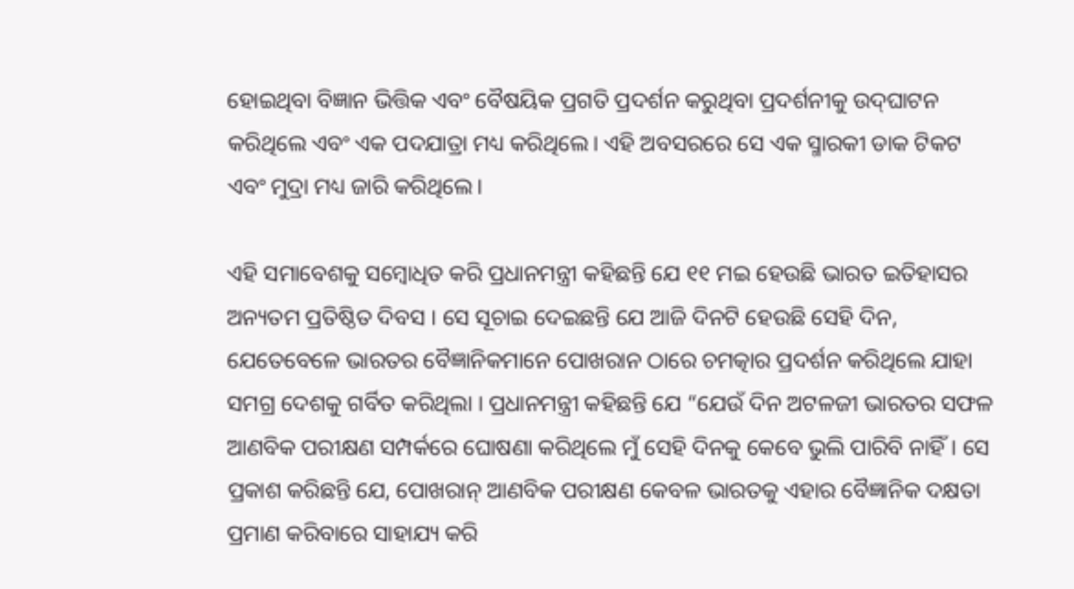ହୋଇଥିବା ବିଜ୍ଞାନ ଭିତ୍ତିକ ଏବଂ ବୈଷୟିକ ପ୍ରଗତି ପ୍ରଦର୍ଶନ କରୁଥିବା ପ୍ରଦର୍ଶନୀକୁ ଉଦ୍‌ଘାଟନ କରିଥିଲେ ଏବଂ ଏକ ପଦଯାତ୍ରା ମଧ୍ୟ କରିଥିଲେ। ଏହି ଅବସରରେ ସେ ଏକ ସ୍ମାରକୀ ଡାକ ଟିକଟ ଏବଂ ମୁଦ୍ରା ମଧ୍ୟ ଜାରି କରିଥିଲେ।

ଏହି ସମାବେଶକୁ ସମ୍ବୋଧିତ କରି ପ୍ରଧାନମନ୍ତ୍ରୀ କହିଛନ୍ତି ଯେ ୧୧ ମଇ ହେଉଛି ଭାରତ ଇତିହାସର ଅନ୍ୟତମ ପ୍ରତିଷ୍ଠିତ ଦିବସ । ସେ ସୂଚାଇ ଦେଇଛନ୍ତି ଯେ ଆଜି ଦିନଟି ହେଉଛି ସେହି ଦିନ, ଯେତେବେଳେ ଭାରତର ବୈଜ୍ଞାନିକମାନେ ପୋଖରାନ ଠାରେ ଚମତ୍କାର ପ୍ରଦର୍ଶନ କରିଥିଲେ ଯାହା ସମଗ୍ର ଦେଶକୁ ଗର୍ବିତ କରିଥିଲା । ପ୍ରଧାନମନ୍ତ୍ରୀ କହିଛନ୍ତି ଯେ “ଯେଉଁ ଦିନ ଅଟଳଜୀ ଭାରତର ସଫଳ ଆଣବିକ ପରୀକ୍ଷଣ ସମ୍ପର୍କରେ ଘୋଷଣା କରିଥିଲେ ମୁଁ ସେହି ଦିନକୁ କେବେ ଭୁଲି ପାରିବି ନାହିଁ। ସେ ପ୍ରକାଶ କରିଛନ୍ତି ଯେ, ପୋଖରାନ୍ ଆଣବିକ ପରୀକ୍ଷଣ କେବଳ ଭାରତକୁ ଏହାର ବୈଜ୍ଞାନିକ ଦକ୍ଷତା ପ୍ରମାଣ କରିବାରେ ସାହାଯ୍ୟ କରି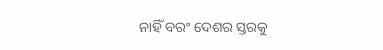ନାହିଁ ବରଂ ଦେଶର ସ୍ତରକୁ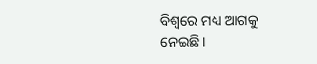ବିଶ୍ୱରେ ମଧ୍ୟ ଆଗକୁ ନେଇଛି।